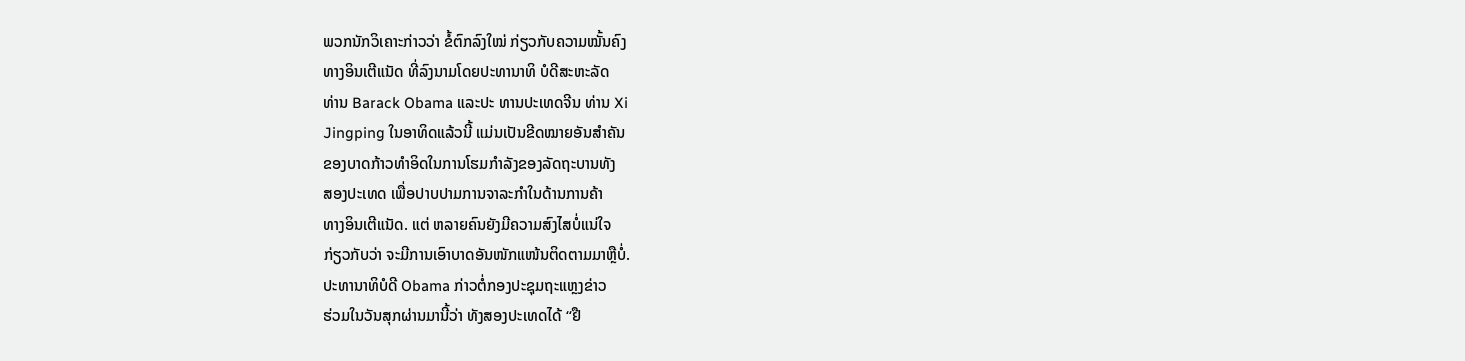ພວກນັກວິເຄາະກ່າວວ່າ ຂໍ້ຕົກລົງໃໝ່ ກ່ຽວກັບຄວາມໝັ້ນຄົງ
ທາງອິນເຕີແນັດ ທີ່ລົງນາມໂດຍປະທານາທິ ບໍດີສະຫະລັດ
ທ່ານ Barack Obama ແລະປະ ທານປະເທດຈີນ ທ່ານ Xi
Jingping ໃນອາທິດແລ້ວນີ້ ແມ່ນເປັນຂີດໝາຍອັນສຳຄັນ
ຂອງບາດກ້າວທຳອິດໃນການໂຮມກຳລັງຂອງລັດຖະບານທັງ
ສອງປະເທດ ເພື່ອປາບປາມການຈາລະກຳໃນດ້ານການຄ້າ
ທາງອິນເຕີແນັດ. ແຕ່ ຫລາຍຄົນຍັງມີຄວາມສົງໄສບໍ່ແນ່ໃຈ
ກ່ຽວກັບວ່າ ຈະມີການເອົາບາດອັນໜັກແໜ້ນຕິດຕາມມາຫຼືບໍ່.
ປະທານາທິບໍດີ Obama ກ່າວຕໍ່ກອງປະຊຸມຖະແຫຼງຂ່າວ
ຮ່ວມໃນວັນສຸກຜ່ານມານີ້ວ່າ ທັງສອງປະເທດໄດ້ “ຢື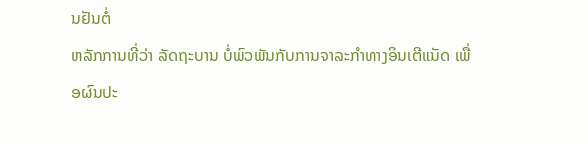ນຢັນຕໍ່
ຫລັກການທີ່ວ່າ ລັດຖະບານ ບໍ່ພົວພັນກັບການຈາລະກຳທາງອິນເຕີແນັດ ເພື່ອຜົນປະ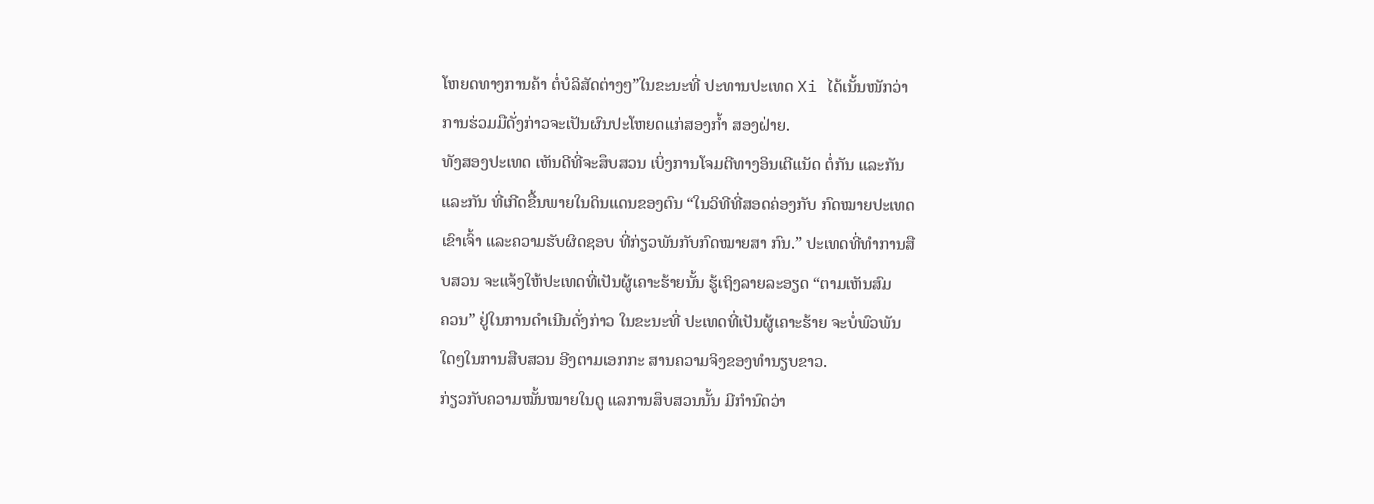ໂຫຍດທາງການຄ້າ ຕໍ່ບໍລິສັດຕ່າງໆ”ໃນຂະນະທີ່ ປະທານປະເທດ Xi ໄດ້ເນັ້ນໜັກວ່າ
ການຮ່ວມມືດັ່ງກ່າວຈະເປັນຜົນປະໂຫຍດແກ່ສອງກໍ້າ ສອງຝ່າຍ.
ທັງສອງປະເທດ ເຫັນດີທີ່ຈະສຶບສວນ ເບິ່ງການໂຈມຕີທາງອິນເຕີແນັດ ຕໍ່ກັນ ແລະກັນ
ແລະກັນ ທີ່ເກີດຂື້ນພາຍໃນດິນແດນຂອງຕົນ “ໃນວິທີທີ່ສອດຄ່ອງກັບ ກົດໝາຍປະເທດ
ເຂົາເຈົ້າ ແລະຄວາມຮັບຜິດຊອບ ທີ່ກ່ຽວພັນກັບກົດໝາຍສາ ກົນ.” ປະເທດທີ່ທຳການສື
ບສວນ ຈະແຈ້ງໃຫ້ປະເທດທີ່ເປັນຜູ້ເຄາະຮ້າຍນັ້ນ ຮູ້ເຖິງລາຍລະອຽດ “ຕາມເຫັນສົມ
ຄວນ” ຢູ່ໃນການດຳເນີນດັ່ງກ່າວ ໃນຂະນະທີ່ ປະເທດທີ່ເປັນຜູ້ເຄາະຮ້າຍ ຈະບໍ່ພົວພັນ
ໃດໆໃນການສືບສວນ ອີງຕາມເອກກະ ສານຄວາມຈິງຂອງທຳນຽບຂາວ.
ກ່ຽວກັບຄວາມໝັ້ນໝາຍໃນດູ ແລການສຶບສວນນັ້ນ ມີກຳນົດວ່າ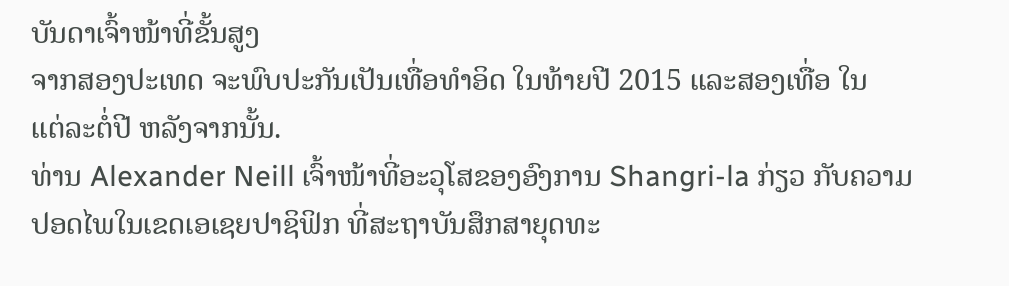ບັນດາເຈົ້າໜ້າທີ່ຂັ້ນສູງ
ຈາກສອງປະເທດ ຈະພົບປະກັນເປັນເທື່ອທຳອິດ ໃນທ້າຍປີ 2015 ແລະສອງເທື່ອ ໃນ
ແຕ່ລະຕໍ່ປີ ຫລັງຈາກນັ້ນ.
ທ່ານ Alexander Neill ເຈົ້າໜ້າທີ່ອະວຸໂສຂອງອົງການ Shangri-la ກ່ຽວ ກັບຄວາມ
ປອດໄພໃນເຂດເອເຊຍປາຊິຟິກ ທີ່ສະຖາບັນສຶກສາຍຸດທະ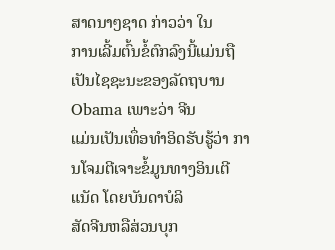ສາດນາໆຊາດ ກ່າວວ່າ ໃນ
ການເລີ້ມຕົ້ນຂໍ້ຕົກລົງນີ້ແມ່ນຖືເປັນໄຊຊະນະຂອງລັດຖບານ Obama ເພາະວ່າ ຈີນ
ແມ່ນເປັນເທຶ່ອທຳອິດຮັບຮູ້ວ່າ ການໂຈມຕີເຈາະຂໍ້ມູນທາງອິນເຕີແນັດ ໂດຍບັນດາບໍລິ
ສັດຈີນຫລືສ່ວນບຸກ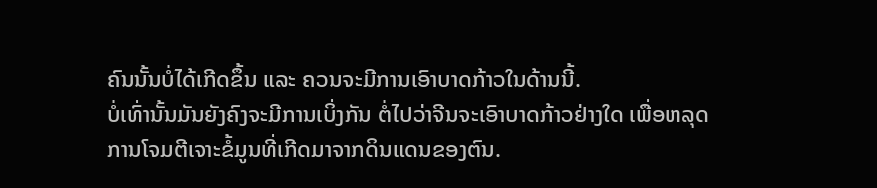ຄົນນັ້ນບໍ່ໄດ້ເກີດຂຶ້ນ ແລະ ຄວນຈະມີການເອົາບາດກ້າວໃນດ້ານນີ້.
ບໍ່ເທົ່ານັ້ນມັນຍັງຄົງຈະມີການເບິ່ງກັນ ຕໍ່ໄປວ່າຈີນຈະເອົາບາດກ້າວຢ່າງໃດ ເພື່ອຫລຸດ
ການໂຈມຕີເຈາະຂໍ້ມູນທີ່ເກີດມາຈາກດິນແດນຂອງຕົນ.